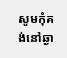សូមកុំគង់នៅឆ្ងា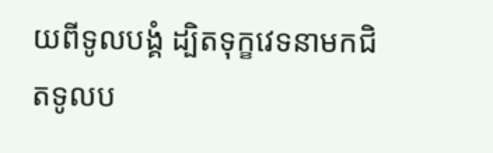យពីទូលបង្គំ ដ្បិតទុក្ខវេទនាមកជិតទូលប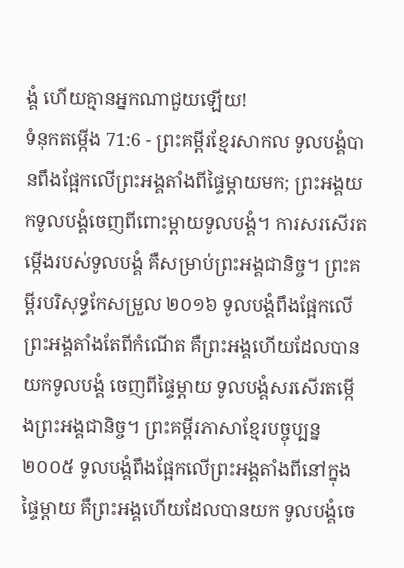ង្គំ ហើយគ្មានអ្នកណាជួយឡើយ!
ទំនុកតម្កើង 71:6 - ព្រះគម្ពីរខ្មែរសាកល ទូលបង្គំបានពឹងផ្អែកលើព្រះអង្គតាំងពីផ្ទៃម្ដាយមក; ព្រះអង្គយកទូលបង្គំចេញពីពោះម្ដាយទូលបង្គំ។ ការសរសើរតម្កើងរបស់ទូលបង្គំ គឺសម្រាប់ព្រះអង្គជានិច្ច។ ព្រះគម្ពីរបរិសុទ្ធកែសម្រួល ២០១៦ ទូលបង្គំពឹងផ្អែកលើព្រះអង្គតាំងតែពីកំណើត គឺព្រះអង្គហើយដែលបានយកទូលបង្គំ ចេញពីផ្ទៃម្តាយ ទូលបង្គំសរសើរតម្កើងព្រះអង្គជានិច្ច។ ព្រះគម្ពីរភាសាខ្មែរបច្ចុប្បន្ន ២០០៥ ទូលបង្គំពឹងផ្អែកលើព្រះអង្គតាំងពីនៅក្នុងផ្ទៃម្ដាយ គឺព្រះអង្គហើយដែលបានយក ទូលបង្គំចេ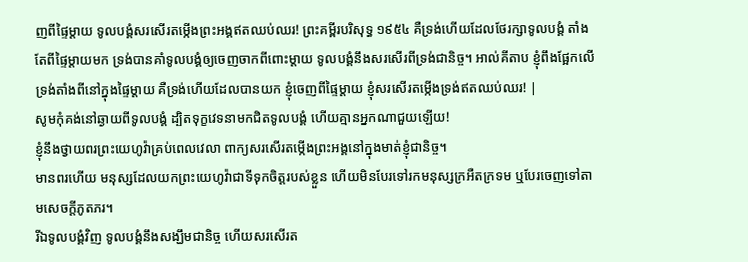ញពីផ្ទៃម្ដាយ ទូលបង្គំសរសើរតម្កើងព្រះអង្គឥតឈប់ឈរ! ព្រះគម្ពីរបរិសុទ្ធ ១៩៥៤ គឺទ្រង់ហើយដែលថែរក្សាទូលបង្គំ តាំងតែពីផ្ទៃម្តាយមក ទ្រង់បានគាំទូលបង្គំឲ្យចេញចាកពីពោះម្តាយ ទូលបង្គំនឹងសរសើរពីទ្រង់ជានិច្ច។ អាល់គីតាប ខ្ញុំពឹងផ្អែកលើទ្រង់តាំងពីនៅក្នុងផ្ទៃម្ដាយ គឺទ្រង់ហើយដែលបានយក ខ្ញុំចេញពីផ្ទៃម្ដាយ ខ្ញុំសរសើរតម្កើងទ្រង់ឥតឈប់ឈរ! |
សូមកុំគង់នៅឆ្ងាយពីទូលបង្គំ ដ្បិតទុក្ខវេទនាមកជិតទូលបង្គំ ហើយគ្មានអ្នកណាជួយឡើយ!
ខ្ញុំនឹងថ្វាយពរព្រះយេហូវ៉ាគ្រប់ពេលវេលា ពាក្យសរសើរតម្កើងព្រះអង្គនៅក្នុងមាត់ខ្ញុំជានិច្ច។
មានពរហើយ មនុស្សដែលយកព្រះយេហូវ៉ាជាទីទុកចិត្តរបស់ខ្លួន ហើយមិនបែរទៅរកមនុស្សក្រអឺតក្រទម ឬបែរចេញទៅតាមសេចក្ដីភូតភរ។
រីឯទូលបង្គំវិញ ទូលបង្គំនឹងសង្ឃឹមជានិច្ច ហើយសរសើរត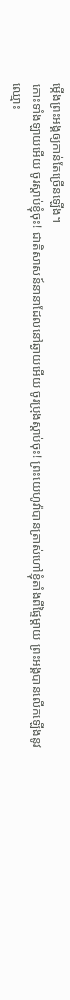ម្កើងព្រះអង្គឲ្យកាន់តែច្រើនឡើង។
កោះទាំងឡាយអើយ ចូរស្ដាប់ខ្ញុំចុះ! ជាតិសាសន៍នានាដែលនៅឆ្ងាយអើយ ចូរប្រុងស្ដាប់ចុះ! ព្រះយេហូវ៉ាបានត្រាស់ហៅខ្ញុំតាំងពីផ្ទៃម្ដាយ ព្រះអង្គបានលើកឡើងនូវឈ្មោះ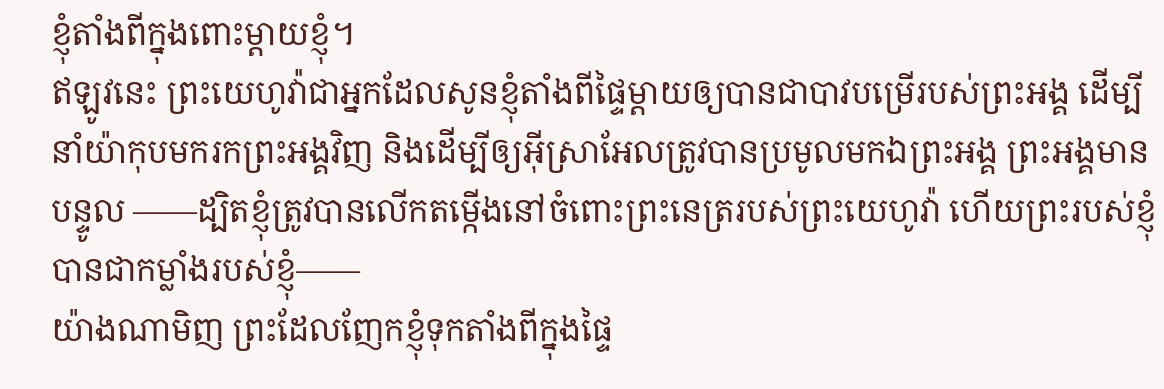ខ្ញុំតាំងពីក្នុងពោះម្ដាយខ្ញុំ។
ឥឡូវនេះ ព្រះយេហូវ៉ាជាអ្នកដែលសូនខ្ញុំតាំងពីផ្ទៃម្ដាយឲ្យបានជាបាវបម្រើរបស់ព្រះអង្គ ដើម្បីនាំយ៉ាកុបមករកព្រះអង្គវិញ និងដើម្បីឲ្យអ៊ីស្រាអែលត្រូវបានប្រមូលមកឯព្រះអង្គ ព្រះអង្គមានបន្ទូល ——ដ្បិតខ្ញុំត្រូវបានលើកតម្កើងនៅចំពោះព្រះនេត្ររបស់ព្រះយេហូវ៉ា ហើយព្រះរបស់ខ្ញុំបានជាកម្លាំងរបស់ខ្ញុំ——
យ៉ាងណាមិញ ព្រះដែលញែកខ្ញុំទុកតាំងពីក្នុងផ្ទៃ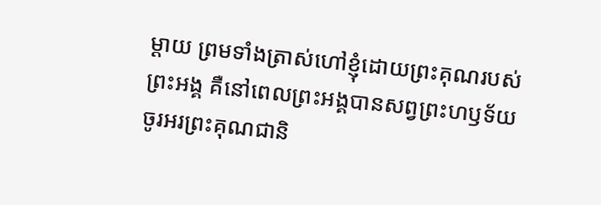ម្ដាយ ព្រមទាំងត្រាស់ហៅខ្ញុំដោយព្រះគុណរបស់ព្រះអង្គ គឺនៅពេលព្រះអង្គបានសព្វព្រះហឫទ័យ
ចូរអរព្រះគុណជានិ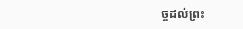ច្ចដល់ព្រះ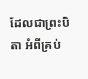ដែលជាព្រះបិតា អំពីគ្រប់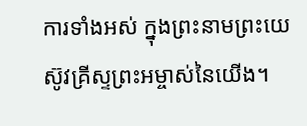ការទាំងអស់ ក្នុងព្រះនាមព្រះយេស៊ូវគ្រីស្ទព្រះអម្ចាស់នៃយើង។